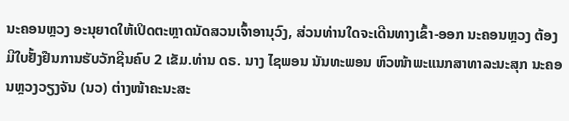ນະຄອນຫຼວງ ອະນຸຍາດໃຫ້ເປິດຕະຫຼາດນັດສວນເຈົ້າອານຸວົງ, ສ່ວນທ່ານໃດຈະເດີນທາງເຂົ້າ-ອອກ ນະຄອນຫຼວງ ຕ້ອງມີໃບຢັ້ງຢືນການຮັບວັກຊີນຄົບ 2 ເຂັມ.ທ່ານ ດຣ. ນາງ ໄຊພອນ ນັນທະພອນ ຫົວໜ້າພະແນກສາທາລະນະສຸກ ນະຄອນຫຼວງວຽງຈັນ (ນວ) ຕ່າງໜ້າຄະນະສະ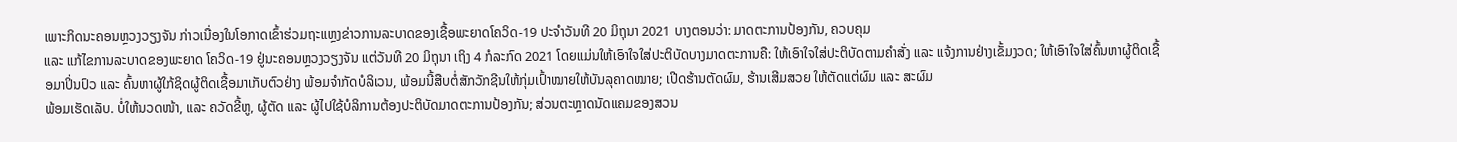ເພາະກິດນະຄອນຫຼວງວຽງຈັນ ກ່າວເນື່ອງໃນໂອກາດເຂົ້າຮ່ວມຖະແຫຼງຂ່າວການລະບາດຂອງເຊື້ອພະຍາດໂຄວິດ-19 ປະຈຳວັນທີ 20 ມິຖຸນາ 2021 ບາງຕອນວ່າ: ມາດຕະການປ້ອງກັນ, ຄວບຄຸມ
ແລະ ແກ້ໄຂການລະບາດຂອງພະຍາດ ໂຄວິດ-19 ຢູ່ນະຄອນຫຼວງວຽງຈັນ ແຕ່ວັນທີ 20 ມິຖຸນາ ເຖິງ 4 ກໍລະກົດ 2021 ໂດຍແມ່ນໃຫ້ເອົາໃຈໃສ່ປະຕິບັດບາງມາດຕະການຄື: ໃຫ້ເອົາໃຈໃສ່ປະຕິບັດຕາມຄຳສັ່ງ ແລະ ແຈ້ງການຢ່າງເຂັ້ມງວດ; ໃຫ້ເອົາໃຈໃສ່ຄົ້ນຫາຜູ້ຕິດເຊື້ອມາປິ່ນປົວ ແລະ ຄົ້ນຫາຜູ້ໃກ້ຊິດຜູ້ຕິດເຊື້ອມາເກັບຕົວຢ່າງ ພ້ອມຈຳກັດບໍລິເວນ, ພ້ອມນີ້ສືບຕໍ່ສັກວັກຊີນໃຫ້ກຸ່ມເປົ້າໝາຍໃຫ້ບັນລຸຄາດໝາຍ; ເປີດຮ້ານຕັດຜົມ, ຮ້ານເສີມສວຍ ໃຫ້ຕັດແຕ່ຜົມ ແລະ ສະຜົມ
ພ້ອມເຮັດເລັບ. ບໍ່ໃຫ້ນວດໜ້າ, ແລະ ຄວັດຂີ້ຫູ, ຜູ້ຕັດ ແລະ ຜູ້ໄປໃຊ້ບໍລິການຕ້ອງປະຕິບັດມາດຕະການປ້ອງກັນ; ສ່ວນຕະຫຼາດນັດແຄມຂອງສວນ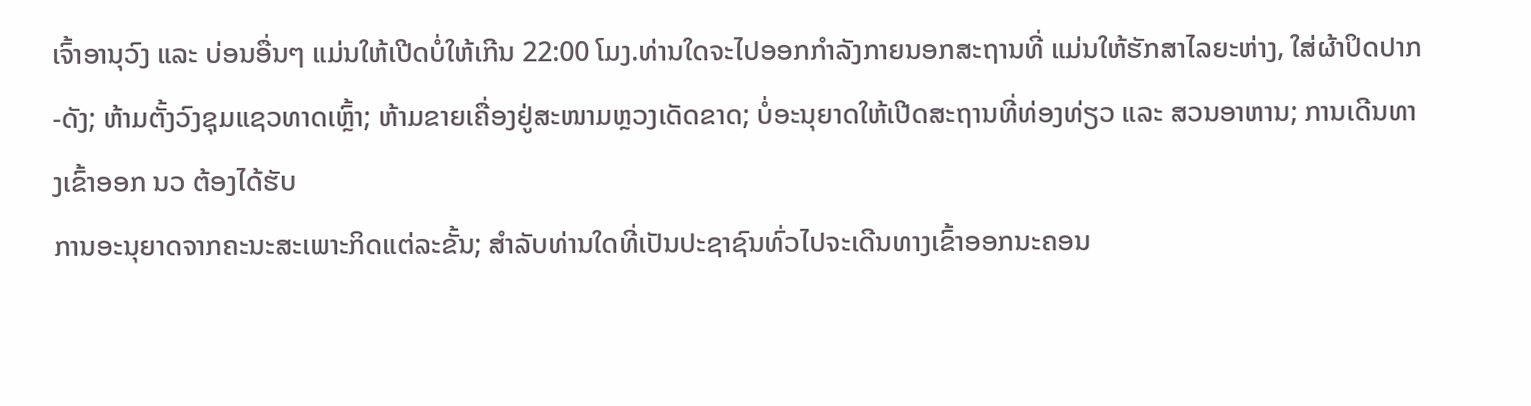ເຈົ້າອານຸວົງ ແລະ ບ່ອນອື່ນໆ ແມ່ນໃຫ້ເປີດບໍ່ໃຫ້ເກີນ 22:00 ໂມງ.ທ່ານໃດຈະໄປອອກກຳລັງກາຍນອກສະຖານທີ່ ແມ່ນໃຫ້ຮັກສາໄລຍະຫ່າງ, ໃສ່ຜ້າປິດປາກ-ດັງ; ຫ້າມຕັ້ງວົງຊຸມແຊວທາດເຫຼົ້າ; ຫ້າມຂາຍເຄື່ອງຢູ່ສະໜາມຫຼວງເດັດຂາດ; ບໍ່ອະນຸຍາດໃຫ້ເປີດສະຖານທີ່ທ່ອງທ່ຽວ ແລະ ສວນອາຫານ; ການເດີນທາງເຂົ້າອອກ ນວ ຕ້ອງໄດ້ຮັບ
ການອະນຸຍາດຈາກຄະນະສະເພາະກິດແຕ່ລະຂັ້ນ; ສຳລັບທ່ານໃດທີ່ເປັນປະຊາຊົນທົ່ວໄປຈະເດີນທາງເຂົ້າອອກນະຄອນ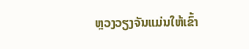ຫຼວງວຽງຈັນແມ່ນໃຫ້ເຂົ້າ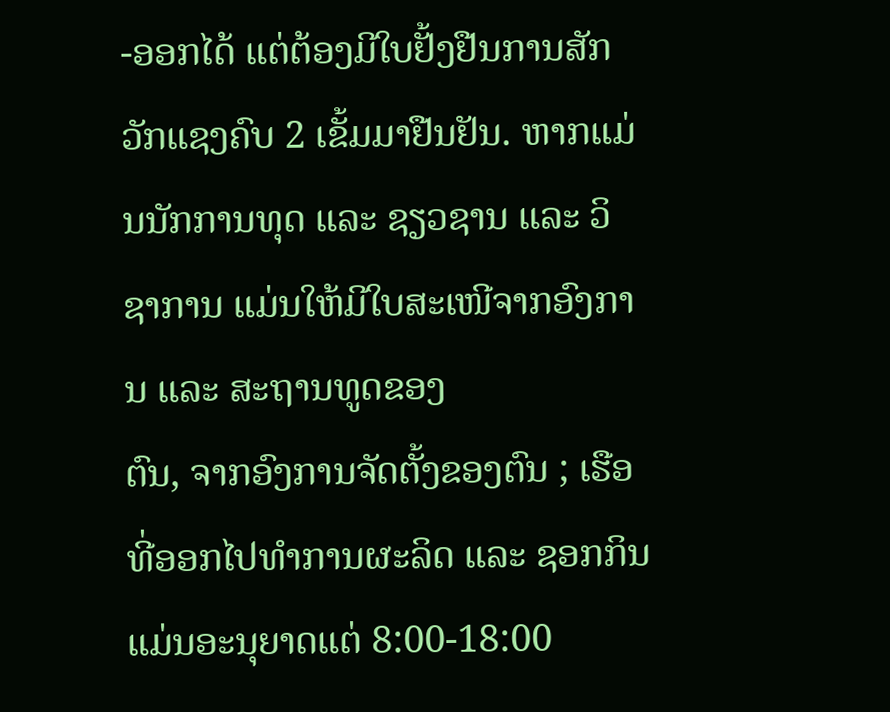-ອອກໄດ້ ແຕ່ຕ້ອງມີໃບຢັ້ງຢືນການສັກວັກແຊງຄົບ 2 ເຂັ້ມມາຢືນຢັນ. ຫາກແມ່ນນັກການທຸດ ແລະ ຊຽວຊານ ແລະ ວິຊາການ ແມ່ນໃຫ້ມີໃບສະເໜີຈາກອົງການ ແລະ ສະຖານທູດຂອງ
ຕົນ, ຈາກອົງການຈັດຕັ້ງຂອງຕົນ ; ເຮືອທີ່ອອກໄປທຳການຜະລິດ ແລະ ຊອກກິນ ແມ່ນອະນຸຍາດແຕ່ 8:00-18:00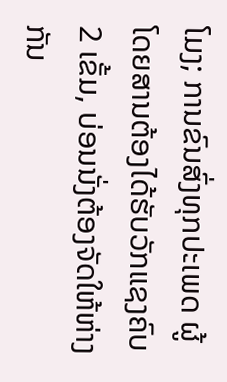ໂມງ; ການຂົນສົ່ງທຸກປະເພດ ຜູ້ໂດຍສານຕ້ອງໄດ້ຮັບວັກແຊງຄົບ 2 ເຂັ້ມ, ບ່ອນນັ່ງຕ້ອງຈັດໃຫ້ຫ່າງກັນ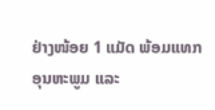ຢ່າງໜ້ອຍ 1 ແມັດ ພ້ອມແທກອຸນຫະພູມ ແລະ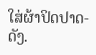ໃສ່ຜ້າປິດປາດ-ດັງ.